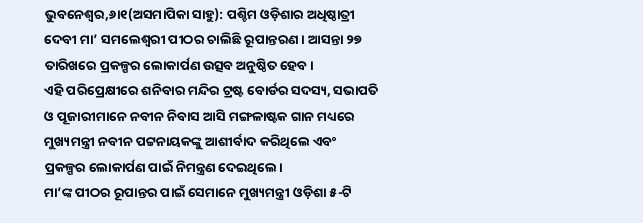ଭୁବନେଶ୍ୱର,୬ା୧(ଅସମାପିକା ସାହୁ): ପଶ୍ଚିମ ଓଡ଼ିଶାର ଅଧିଷ୍ଠାତ୍ରୀ ଦେବୀ ମା’ ସମଲେଶ୍ବରୀ ପୀଠର ଚାଲିଛି ରୂପାନ୍ତରଣ। ଆସନ୍ତା ୨୭ ତାରିଖରେ ପ୍ରକଳ୍ପର ଲୋକାର୍ପଣ ଉତ୍ସବ ଅନୁଷ୍ଠିତ ହେବ।
ଏହି ପରିପ୍ରେକ୍ଷୀରେ ଶନିବାର ମନ୍ଦିର ଟ୍ରଷ୍ଟ ବୋର୍ଡର ସଦସ୍ୟ, ସଭାପତି ଓ ପୂଜାରୀମାନେ ନବୀନ ନିବାସ ଆସି ମଙ୍ଗଳାଷ୍ଟକ ଗାନ ମଧ୍ୟରେ ମୁଖ୍ୟମନ୍ତ୍ରୀ ନବୀନ ପଟ୍ଟନାୟକଙ୍କୁ ଆଶୀର୍ବାଦ କରିଥିଲେ ଏବଂ ପ୍ରକଳ୍ପର ଲୋକାର୍ପଣ ପାଇଁ ନିମନ୍ତ୍ରଣ ଦେଇଥିଲେ।
ମା’ଙ୍କ ପୀଠର ରୂପାନ୍ତର ପାଇଁ ସେମାନେ ମୁଖ୍ୟମନ୍ତ୍ରୀ ଓଡ଼ିଶା ୫-ଟି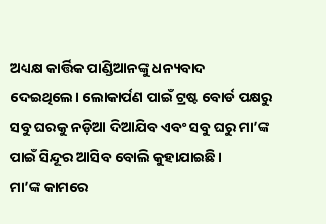ଅଧ୍ୟକ୍ଷ କାର୍ତ୍ତିକ ପାଣ୍ଡିଆନଙ୍କୁ ଧନ୍ୟବାଦ ଦେଇଥିଲେ। ଲୋକାର୍ପଣ ପାଇଁ ଟ୍ରଷ୍ଟ ବୋର୍ଡ ପକ୍ଷରୁ ସବୁ ଘରକୁ ନଡ଼ିଆ ଦିଆଯିବ ଏବଂ ସବୁ ଘରୁ ମା’ଙ୍କ ପାଇଁ ସିନ୍ଦୂର ଆସିବ ବୋଲି କୁହାଯାଇଛି।
ମା’ଙ୍କ କାମରେ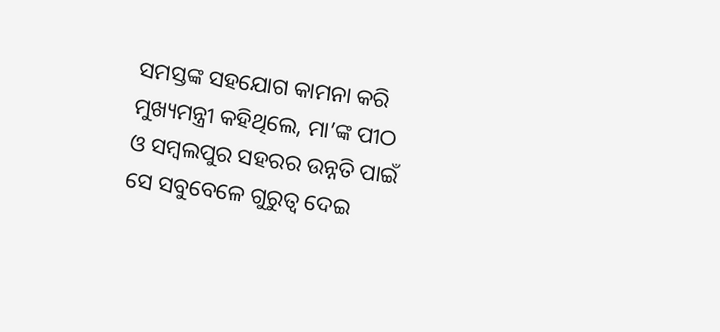ସମସ୍ତଙ୍କ ସହଯୋଗ କାମନା କରି ମୁଖ୍ୟମନ୍ତ୍ରୀ କହିଥିଲେ, ମା’ଙ୍କ ପୀଠ ଓ ସମ୍ବଲପୁର ସହରର ଉନ୍ନତି ପାଇଁ ସେ ସବୁବେଳେ ଗୁରୁତ୍ୱ ଦେଇ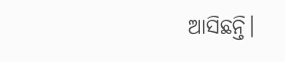ଆସିଛନ୍ତି।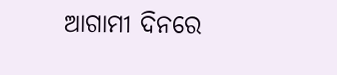ଆଗାମୀ ଦିନରେ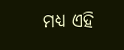ମଧ୍ୟ ଏହି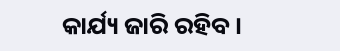କାର୍ଯ୍ୟ ଜାରି ରହିବ।